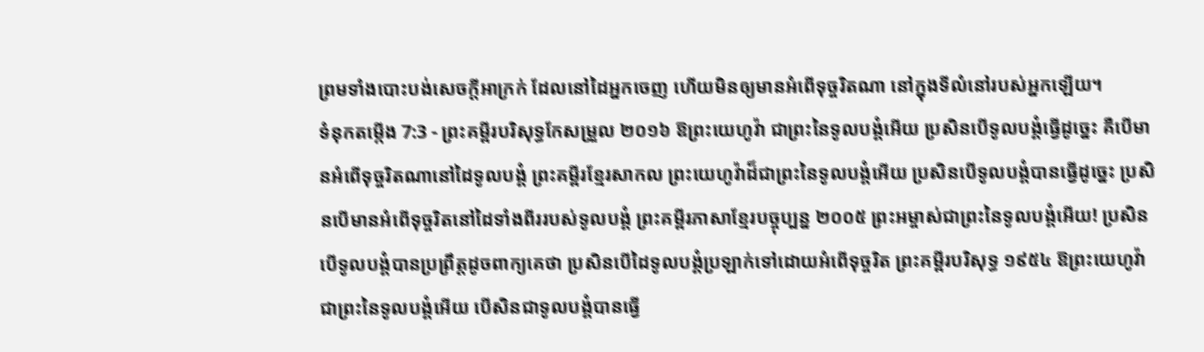ព្រមទាំងបោះបង់សេចក្ដីអាក្រក់ ដែលនៅដៃអ្នកចេញ ហើយមិនឲ្យមានអំពើទុច្ចរិតណា នៅក្នុងទីលំនៅរបស់អ្នកឡើយ។
ទំនុកតម្កើង 7:3 - ព្រះគម្ពីរបរិសុទ្ធកែសម្រួល ២០១៦ ឱព្រះយេហូវ៉ា ជាព្រះនៃទូលបង្គំអើយ ប្រសិនបើទូលបង្គំធ្វើដូច្នេះ គឺបើមានអំពើទុច្ចរិតណានៅដៃទូលបង្គំ ព្រះគម្ពីរខ្មែរសាកល ព្រះយេហូវ៉ាដ៏ជាព្រះនៃទូលបង្គំអើយ ប្រសិនបើទូលបង្គំបានធ្វើដូច្នេះ ប្រសិនបើមានអំពើទុច្ចរិតនៅដៃទាំងពីររបស់ទូលបង្គំ ព្រះគម្ពីរភាសាខ្មែរបច្ចុប្បន្ន ២០០៥ ព្រះអម្ចាស់ជាព្រះនៃទូលបង្គំអើយ! ប្រសិនបើទូលបង្គំបានប្រព្រឹត្តដូចពាក្យគេថា ប្រសិនបើដៃទូលបង្គំប្រឡាក់ទៅដោយអំពើទុច្ចរិត ព្រះគម្ពីរបរិសុទ្ធ ១៩៥៤ ឱព្រះយេហូវ៉ា ជាព្រះនៃទូលបង្គំអើយ បើសិនជាទូលបង្គំបានធ្វើ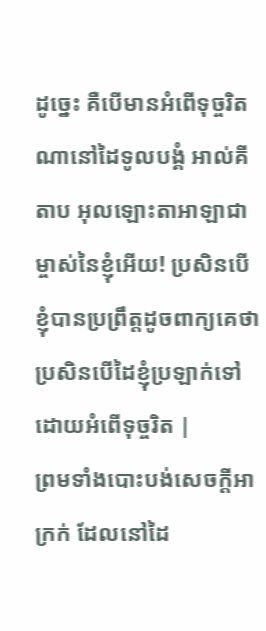ដូច្នេះ គឺបើមានអំពើទុច្ចរិតណានៅដៃទូលបង្គំ អាល់គីតាប អុលឡោះតាអាឡាជាម្ចាស់នៃខ្ញុំអើយ! ប្រសិនបើខ្ញុំបានប្រព្រឹត្តដូចពាក្យគេថា ប្រសិនបើដៃខ្ញុំប្រឡាក់ទៅដោយអំពើទុច្ចរិត |
ព្រមទាំងបោះបង់សេចក្ដីអាក្រក់ ដែលនៅដៃ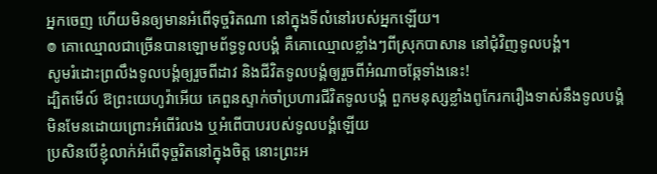អ្នកចេញ ហើយមិនឲ្យមានអំពើទុច្ចរិតណា នៅក្នុងទីលំនៅរបស់អ្នកឡើយ។
៙ គោឈ្មោលជាច្រើនបានឡោមព័ទ្ធទូលបង្គំ គឺគោឈ្មោលខ្លាំងៗពីស្រុកបាសាន នៅជុំវិញទូលបង្គំ។
សូមរំដោះព្រលឹងទូលបង្គំឲ្យរួចពីដាវ និងជីវិតទូលបង្គំឲ្យរួចពីអំណាចឆ្កែទាំងនេះ!
ដ្បិតមើល៍ ឱព្រះយេហូវ៉ាអើយ គេពួនស្ទាក់ចាំប្រហារជីវិតទូលបង្គំ ពួកមនុស្សខ្លាំងពូកែរករឿងទាស់នឹងទូលបង្គំ មិនមែនដោយព្រោះអំពើរំលង ឬអំពើបាបរបស់ទូលបង្គំឡើយ
ប្រសិនបើខ្ញុំលាក់អំពើទុច្ចរិតនៅក្នុងចិត្ត នោះព្រះអ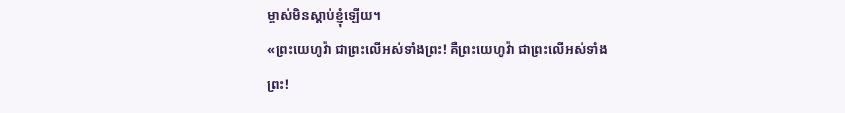ម្ចាស់មិនស្តាប់ខ្ញុំឡើយ។
«ព្រះយេហូវ៉ា ជាព្រះលើអស់ទាំងព្រះ! គឺព្រះយេហូវ៉ា ជាព្រះលើអស់ទាំងព្រះ!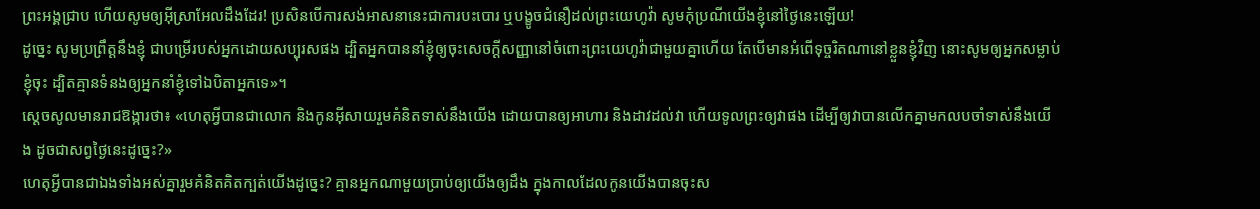ព្រះអង្គជ្រាប ហើយសូមឲ្យអ៊ីស្រាអែលដឹងដែរ! ប្រសិនបើការសង់អាសនានេះជាការបះបោរ ឬបង្ខូចជំនឿដល់ព្រះយេហូវ៉ា សូមកុំប្រណីយើងខ្ញុំនៅថ្ងៃនេះឡើយ!
ដូច្នេះ សូមប្រព្រឹត្តនឹងខ្ញុំ ជាបម្រើរបស់អ្នកដោយសប្បុរសផង ដ្បិតអ្នកបាននាំខ្ញុំឲ្យចុះសេចក្ដីសញ្ញានៅចំពោះព្រះយេហូវ៉ាជាមួយគ្នាហើយ តែបើមានអំពើទុច្ចរិតណានៅខ្លួនខ្ញុំវិញ នោះសូមឲ្យអ្នកសម្លាប់ខ្ញុំចុះ ដ្បិតគ្មានទំនងឲ្យអ្នកនាំខ្ញុំទៅឯបិតាអ្នកទេ»។
ស្ដេចសូលមានរាជឱង្ការថា៖ «ហេតុអ្វីបានជាលោក និងកូនអ៊ីសាយរួមគំនិតទាស់នឹងយើង ដោយបានឲ្យអាហារ និងដាវដល់វា ហើយទូលព្រះឲ្យវាផង ដើម្បីឲ្យវាបានលើកគ្នាមកលបចាំទាស់នឹងយើង ដូចជាសព្វថ្ងៃនេះដូច្នេះ?»
ហេតុអ្វីបានជាឯងទាំងអស់គ្នារួមគំនិតគិតក្បត់យើងដូច្នេះ? គ្មានអ្នកណាមួយប្រាប់ឲ្យយើងឲ្យដឹង ក្នុងកាលដែលកូនយើងបានចុះស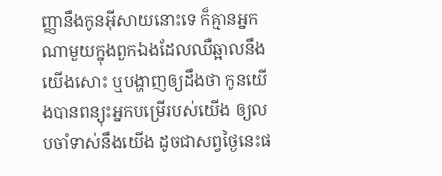ញ្ញានឹងកូនអ៊ីសាយនោះទេ ក៏គ្មានអ្នកណាមួយក្នុងពួកឯងដែលឈឺឆ្អាលនឹងយើងសោះ ឬបង្ហាញឲ្យដឹងថា កូនយើងបានពន្យុះអ្នកបម្រើរបស់យើង ឲ្យលបចាំទាស់នឹងយើង ដូចជាសព្វថ្ងៃនេះផ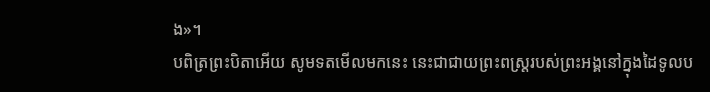ង»។
បពិត្រព្រះបិតាអើយ សូមទតមើលមកនេះ នេះជាជាយព្រះពស្ត្ររបស់ព្រះអង្គនៅក្នុងដៃទូលប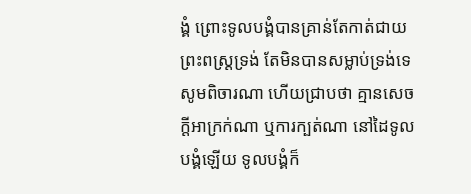ង្គំ ព្រោះទូលបង្គំបានគ្រាន់តែកាត់ជាយព្រះពស្ត្រទ្រង់ តែមិនបានសម្លាប់ទ្រង់ទេ សូមពិចារណា ហើយជ្រាបថា គ្មានសេចក្ដីអាក្រក់ណា ឬការក្បត់ណា នៅដៃទូលបង្គំឡើយ ទូលបង្គំក៏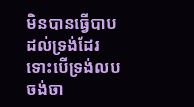មិនបានធ្វើបាបដល់ទ្រង់ដែរ ទោះបើទ្រង់លបចង់ចា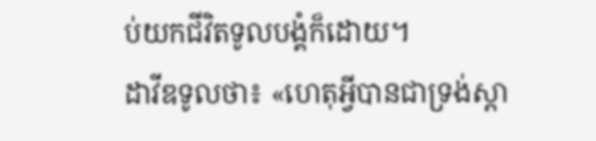ប់យកជីវិតទូលបង្គំក៏ដោយ។
ដាវីឌទូលថា៖ «ហេតុអ្វីបានជាទ្រង់ស្តា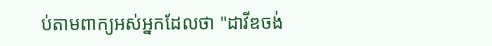ប់តាមពាក្យអស់អ្នកដែលថា "ដាវីឌចង់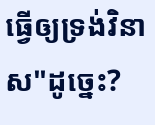ធ្វើឲ្យទ្រង់វិនាស"ដូច្នេះ?